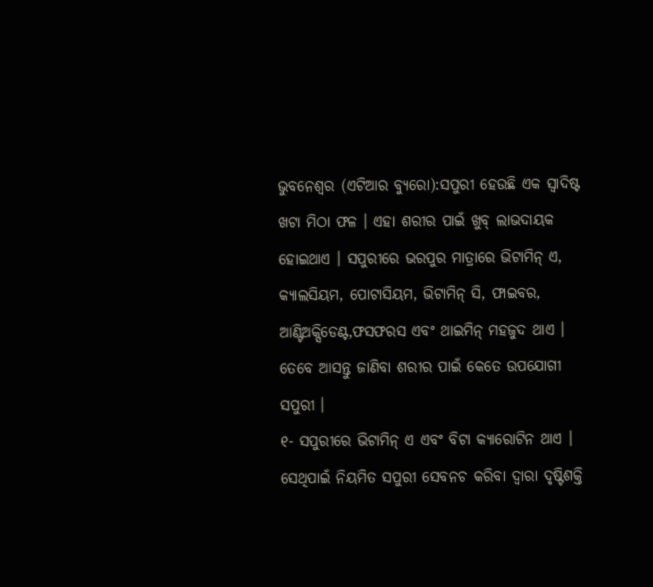ଭୁବନେଶ୍ୱର (ଏଟିଆର ବ୍ୟୁରୋ):ସପୁରୀ ହେଉଛି ଏକ ସ୍ୱାଦିଷ୍ଟ ଖଟା ମିଠା ଫଳ । ଏହା ଶରୀର ପାଇଁ ଖୁବ୍ ଲାଭଦାୟକ ହୋଇଥାଏ । ସପୁରୀରେ ଭରପୁର ମାତ୍ରାରେ ଭିଟାମିନ୍ ଏ, କ୍ୟାଲସିୟମ, ପୋଟାସିୟମ, ଭିଟାମିନ୍ ସି, ଫାଇବର, ଆଣ୍ଟିଅକ୍ସିଡେଣ୍ଟ,ଫସଫରସ ଏବଂ ଥାଇମିନ୍ ମହଜୁଦ ଥାଏ । ତେବେ ଆସନ୍ତୁ ଜାଣିବା ଶରୀର ପାଇଁ କେତେ ଉପଯୋଗୀ ସପୁରୀ ।
୧- ସପୁରୀରେ ଭିଟାମିନ୍ ଏ ଏବଂ ବିଟା କ୍ୟାରୋଟିନ ଥାଏ । ସେଥିପାଇଁ ନିୟମିତ ସପୁରୀ ସେବନଚ କରିବା ଦ୍ୱାରା ଦୃଷ୍ଟିଶକ୍ତି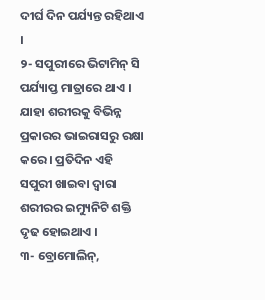ଦୀର୍ଘ ଦିନ ପର୍ଯ୍ୟନ୍ତ ରହିଥାଏ ।
୨- ସପୁରୀରେ ଭିଟାମିନ୍ ସି ପର୍ଯ୍ୟାପ୍ତ ମାତ୍ରାରେ ଥାଏ । ଯାହା ଶରୀରକୁ ବିଭିନ୍ନ ପ୍ରକାରର ଭାଇରାସରୁ ରକ୍ଷା କରେ । ପ୍ରତିଦିନ ଏହି ସପୁରୀ ଖାଇବା ଦ୍ୱାରା ଶରୀରର ଇମ୍ୟୁନିଟି ଶକ୍ତି ଦୃଢ ହୋଇଥାଏ ।
୩- ବ୍ରୋମୋଲିନ୍,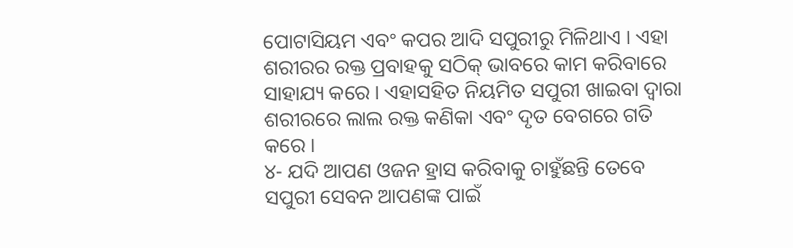ପୋଟାସିୟମ ଏବଂ କପର ଆଦି ସପୁରୀରୁ ମିଳିଥାଏ । ଏହା ଶରୀରର ରକ୍ତ ପ୍ରବାହକୁ ସଠିକ୍ ଭାବରେ କାମ କରିବାରେ ସାହାଯ୍ୟ କରେ । ଏହାସହିତ ନିୟମିତ ସପୁରୀ ଖାଇବା ଦ୍ୱାରା ଶରୀରରେ ଲାଲ ରକ୍ତ କଣିକା ଏବଂ ଦୃତ ବେଗରେ ଗତି କରେ ।
୪- ଯଦି ଆପଣ ଓଜନ ହ୍ରାସ କରିବାକୁ ଚାହୁଁଛନ୍ତି ତେବେ ସପୁରୀ ସେବନ ଆପଣଙ୍କ ପାଇଁ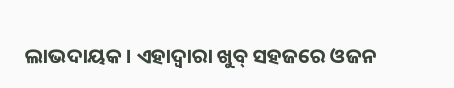ଲାଭଦାୟକ । ଏହାଦ୍ୱାରା ଖୁବ୍ ସହଜରେ ଓଜନ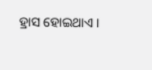ହ୍ରାସ ହୋଇଥାଏ ।